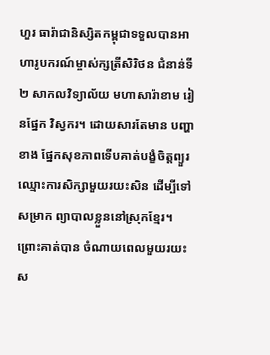ហួរ ធារ៉ាជានិស្សិតកម្ពុជាទទួលបានអាហារូបករណ៍ម្ចាស់ក្សត្រីសិរិថន ជំនាន់ទី ២ សាកលវិទ្យាល័យ មហាសារ៉ាខាម រៀនផ្នែក វិស្វករ។ ដោយសារតែមាន បញ្ហាខាង ផ្នែកសុខភាពទើបគាត់បង្ខំចិត្តព្យួរ ឈ្មោះការសិក្សាមួយរយះសិន ដើម្បីទៅសម្រាក ព្យាបាលខ្លួននៅស្រុកខ្មែរ។ ព្រោះគាត់បាន ចំណាយពេលមួយរយះ ស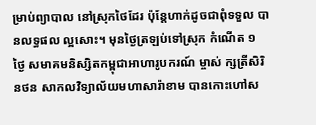ម្រាប់ព្យាបាល នៅស្រុកថៃដែរ ប៉ុន្តែហាក់ដូចជាពុំទទួល បានលទ្ធផល ល្អសោះ។ មុនថ្ងៃត្រឡប់ទៅស្រុក កំណើត ១ ថ្ងៃ សមាគមនិស្សិតកម្ពុជាអាហារូបករណ៍ ម្ចាស់ ក្សត្រីសិរិនថន សាកលវិទ្យាល័យមហាសារ៉ាខាម បានកោះហៅស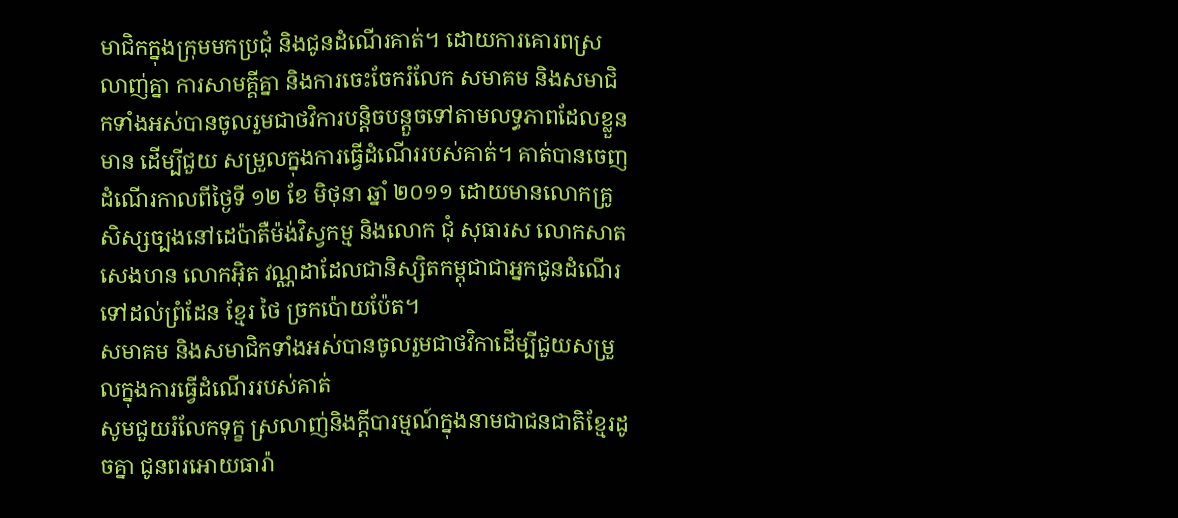មាជិកក្នុងក្រុមមកប្រជុំ និងជូនដំណើរគាត់។ ដោយការគោរពស្រលាញ់គ្នា ការសាមគ្គីគ្នា និងការចេះចែករំលែក សមាគម និងសមាជិកទាំងអស់បានចូលរួមជាថវិការបន្តិចបន្តួចទៅតាមលទ្ធភាពដែលខ្លួនមាន ដើម្បីជួយ សម្រួលក្នុងការធ្វើដំណើររបស់គាត់។ គាត់បានចេញដំណើរកាលពីថ្ងៃទី ១២ ខែ មិថុនា ឆ្នាំ ២០១១ ដោយមានលោកគ្រូ សិស្សច្បងនៅដេប៉ាតឺម៉ង់វិស្វកម្ម និងលោក ជុំ សុធារស លោកសាត សេងហន លោកអ៊ិត វណ្ណដាដែលជានិស្សិតកម្ពុជាជាអ្នកជូនដំណើរទៅដល់ព្រំដែន ខ្មែរ ថៃ ច្រកប៉ោយប៉ែត។
សមាគម និងសមាជិកទាំងអស់បានចូលរួមជាថវិកាដើម្បីជួយសម្រួលក្នុងការធ្វើដំណើររបស់គាត់
សូមជួយរំលែកទុក្ខ ស្រលាញ់និងក្តីបារម្មណ៍ក្នុងនាមជាជនជាតិខ្មែរដូចគ្នា ជូនពរអោយធារ៉ា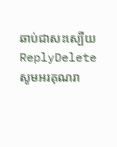ឆាប់ជាសះស្បើយ
ReplyDeleteសូមអរគុណរា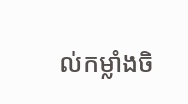ល់កម្លាំងចិ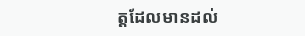ត្តដែលមានដល់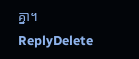គ្នា។
ReplyDelete